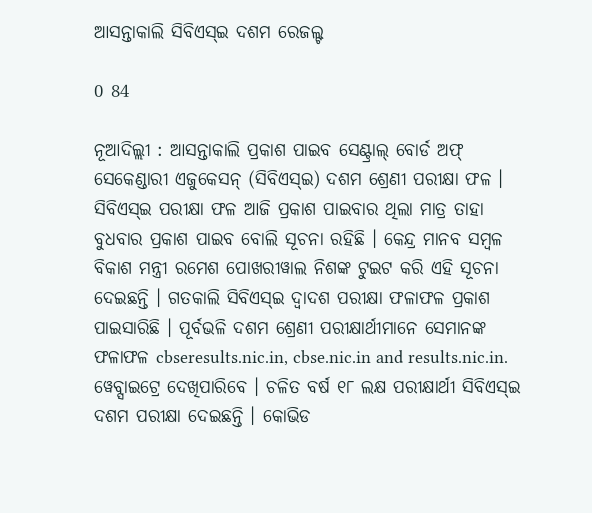ଆସନ୍ତାକାଲି ସିବିଏସ୍ଇ ଦଶମ ରେଜଲ୍ଟ

0 84

ନୂଆଦିଲ୍ଲୀ : ଆସନ୍ତାକାଲି ପ୍ରକାଶ ପାଇବ ସେଣ୍ଟ୍ରାଲ୍ ବୋର୍ଡ ଅଫ୍ ସେକେଣ୍ଡାରୀ ଏଜୁକେସନ୍ (ସିବିଏସ୍ଇ) ଦଶମ ଶ୍ରେଣୀ ପରୀକ୍ଷା ଫଳ । ସିବିଏସ୍ଇ ପରୀକ୍ଷା ଫଳ ଆଜି ପ୍ରକାଶ ପାଇବାର ଥିଲା ମାତ୍ର ତାହା ବୁଧବାର ପ୍ରକାଶ ପାଇବ ବୋଲି ସୂଚନା ରହିଛି । କେନ୍ଦ୍ର ମାନବ ସମ୍ବଳ ବିକାଶ ମନ୍ତ୍ରୀ ରମେଶ ପୋଖରୀୱାଲ ନିଶଙ୍କ ଟୁଇଟ କରି ଏହି ସୂଚନା ଦେଇଛନ୍ତି । ଗତକାଲି ସିବିଏସ୍ଇ ଦ୍ୱାଦଶ ପରୀକ୍ଷା ଫଳାଫଳ ପ୍ରକାଶ ପାଇସାରିଛି । ପୂର୍ବଭଳି ଦଶମ ଶ୍ରେଣୀ ପରୀକ୍ଷାର୍ଥୀମାନେ ସେମାନଙ୍କ ଫଳାଫଳ cbseresults.nic.in, cbse.nic.in and results.nic.in. ୱେବ୍ସାଇଟ୍ରେ ଦେଖିପାରିବେ । ଚଳିତ ବର୍ଷ ୧୮ ଲକ୍ଷ ପରୀକ୍ଷାର୍ଥୀ ସିବିଏସ୍ଇ ଦଶମ ପରୀକ୍ଷା ଦେଇଛନ୍ତି । କୋଭିଡ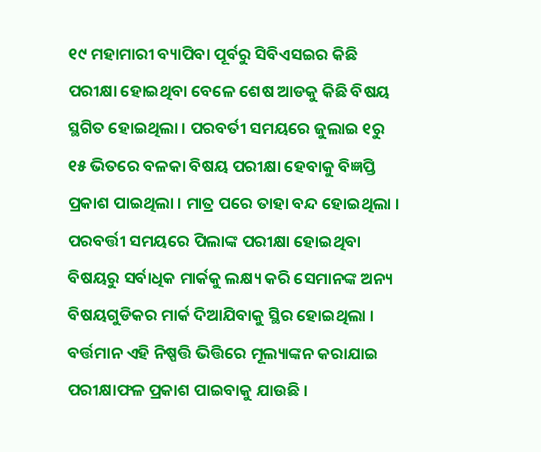୧୯ ମହାମାରୀ ବ୍ୟାପିବା ପୂର୍ବରୁ ସିବିଏସଇର କିଛି ପରୀକ୍ଷା ହୋଇଥିବା ବେଳେ ଶେଷ ଆଡକୁ କିଛି ବିଷୟ ସ୍ଥଗିତ ହୋଇଥିଲା । ପରବର୍ତୀ ସମୟରେ ଜୁଲାଇ ୧ରୁ ୧୫ ଭିତରେ ବଳକା ବିଷୟ ପରୀକ୍ଷା ହେବାକୁ ବିଜ୍ଞପ୍ତି ପ୍ରକାଶ ପାଇଥିଲା । ମାତ୍ର ପରେ ତାହା ବନ୍ଦ ହୋଇଥିଲା । ପରବର୍ତ୍ତୀ ସମୟରେ ପିଲାଙ୍କ ପରୀକ୍ଷା ହୋଇଥିବା ବିଷୟରୁ ସର୍ବାଧିକ ମାର୍କକୁ ଲକ୍ଷ୍ୟ କରି ସେମାନଙ୍କ ଅନ୍ୟ ବିଷୟଗୁଡିକର ମାର୍କ ଦିଆଯିବାକୁ ସ୍ଥିର ହୋଇଥିଲା । ବର୍ତ୍ତମାନ ଏହି ନିଷ୍ପତ୍ତି ଭିତ୍ତିରେ ମୂଲ୍ୟାଙ୍କନ କରାଯାଇ ପରୀକ୍ଷାଫଳ ପ୍ରକାଶ ପାଇବାକୁ ଯାଉଛି ।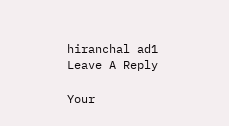hiranchal ad1
Leave A Reply

Your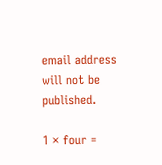email address will not be published.

1 × four =